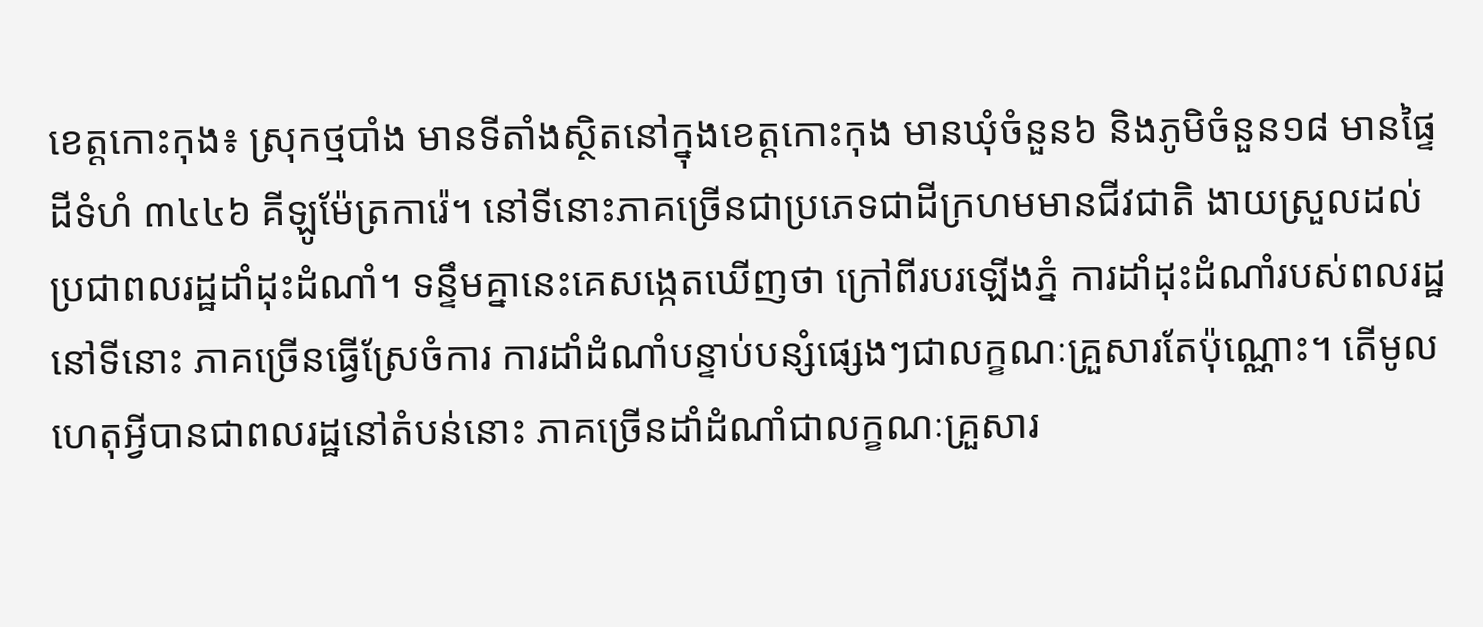ខេត្តកោះកុង៖ ស្រុកថ្មបាំង មានទីតាំងស្ថិតនៅក្នុងខេត្តកោះកុង មានឃុំចំនួន៦ និងភូមិចំនួន១៨ មានផ្ទៃដីទំហំ ៣៤៤៦ គីឡូម៉ែត្រការ៉េ។ នៅទីនោះភាគច្រើនជាប្រភេទជាដីក្រហមមានជីវជាតិ ងាយស្រួលដល់ប្រជាពលរដ្ឋដាំដុះដំណាំ។ ទន្ទឹមគ្នានេះគេសង្កេតឃើញថា ក្រៅពីរបរឡើងភ្នំ ការដាំដុះដំណាំរបស់ពលរដ្ឋនៅទីនោះ ភាគច្រើនធ្វើស្រែចំការ ការដាំដំណាំបន្ទាប់បន្សំផ្សេងៗជាលក្ខណៈគ្រួសារតែប៉ុណ្ណោះ។ តើមូលហេតុអ្វីបានជាពលរដ្ឋនៅតំបន់នោះ ភាគច្រើនដាំដំណាំជាលក្ខណៈគ្រួសារ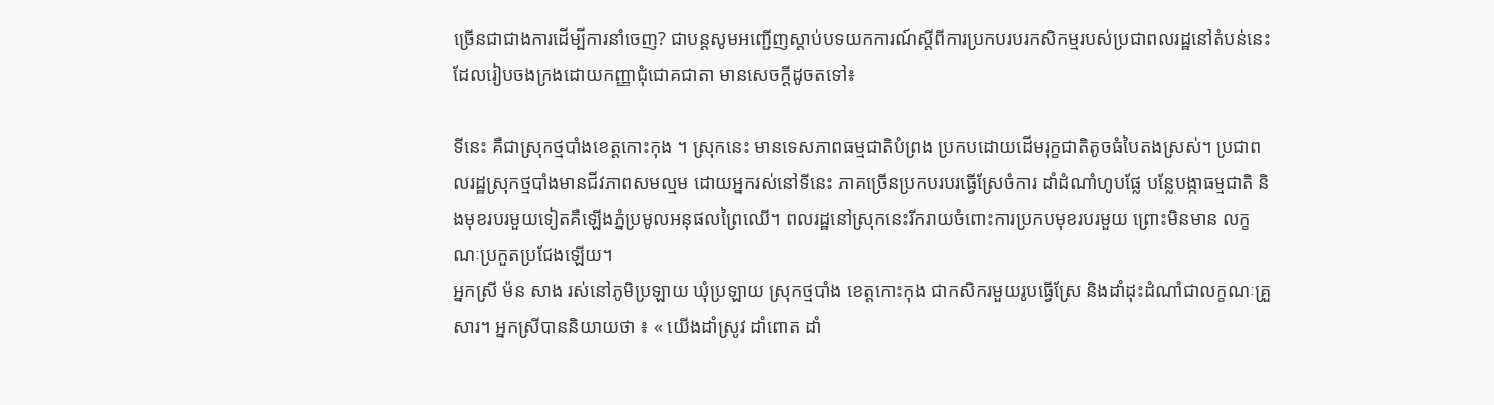ច្រើនជាជាងការដើម្បីការនាំចេញ? ជាបន្ដសូមអញ្ជើញស្ដាប់បទយកការណ៍ស្តីពីការប្រកបរបរកសិកម្មរបស់ប្រជាពលរដ្ឋនៅតំបន់នេះ ដែលរៀបចងក្រងដោយកញ្ញាជុំជោគជាតា មានសេចក្តីដូចតទៅ៖

ទីនេះ គឺជាស្រុកថ្មបាំងខេត្តកោះកុង ។ ស្រុកនេះ មានទេសភាពធម្មជាតិបំព្រង ប្រកបដោយដើមរុក្ខជាតិតូចធំបៃតងស្រស់។ ប្រជាពលរដ្ឋស្រុកថ្មបាំងមានជីវភាពសមល្មម ដោយអ្នករស់នៅទីនេះ ភាគច្រើនប្រកបរបរធ្វើស្រែចំការ ដាំដំណាំហូបផ្លែ បន្លែបង្កាធម្មជាតិ និងមុខរបរមួយទៀតគឺឡើងភ្នំប្រមូលអនុផលព្រៃឈើ។ ពលរដ្ឋនៅស្រុកនេះរីករាយចំពោះការប្រកបមុខរបរមួយ ព្រោះមិនមាន លក្ខណៈប្រកួតប្រជែងឡើយ។
អ្នកស្រី ម៉ន សាង រស់នៅភូមិប្រឡាយ ឃុំប្រឡាយ ស្រុកថ្មបាំង ខេត្តកោះកុង ជាកសិករមួយរូបធ្វើស្រែ និងដាំដុះដំណាំជាលក្ខណៈគ្រួសារ។ អ្នកស្រីបាននិយាយថា ៖ « យើងដាំស្រូវ ដាំពោត ដាំ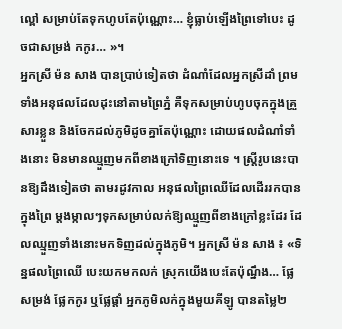ល្ពៅ សម្រាប់តែទុកហូបតែប៉ុណ្ណោះ… ខ្ញុំធ្លាប់ឡើងព្រៃទៅបេះ ដូចជាសម្រង់ កកូរ… »។
អ្នកស្រី ម៉ន សាង បានប្រាប់ទៀតថា ដំណាំដែលអ្នកស្រីដាំ ព្រមទាំងអនុផលដែលដុះនៅតាមព្រៃភ្នំ គឺទុកសម្រាប់ហូបចុកក្នុងគ្រួសារខ្លួន និងចែកដល់ភូមិដូចគ្នាតែប៉ុណ្ណោះ ដោយផលដំណាំទាំងនោះ មិនមានឈ្មួញមកពីខាងក្រៅទិញនោះទេ ។ ស្រី្តរូបនេះបានឱ្យដឹងទៀតថា តាមរដូវកាល អនុផលព្រៃឈើដែលដើររកបានក្នុងព្រៃ ម្ដងម្កាលៗទុកសម្រាប់លក់ឱ្យឈ្មួញពីខាងក្រៅខ្លះដែរ ដែលឈ្មួញទាំងនោះមកទិញដល់ក្នុងភូមិ។ អ្នកស្រី ម៉ន សាង ៖ «ទិន្នផលព្រៃឈើ បេះយកមកលក់ ស្រុកយើងបេះតែប៉ុណ្នឹង… ផ្លែសម្រង់ ផ្លែកកូរ ឬផ្លែផ្ដាំ អ្នកភូមិលក់ក្នុងមួយគីឡូ បានតម្លៃ២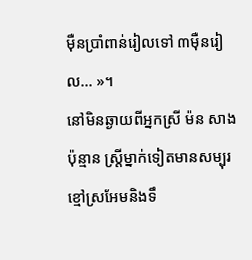ម៉ឺនប្រាំពាន់រៀលទៅ ៣ម៉ឺនរៀល… »។
នៅមិនឆ្ងាយពីអ្នកស្រី ម៉ន សាង ប៉ុន្មាន ស្រ្ដីម្នាក់ទៀតមានសម្បុរខ្មៅស្រអែមនិងទឹ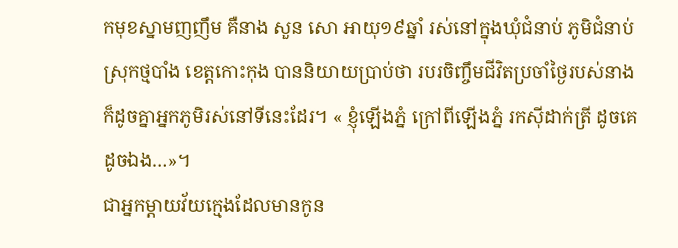កមុខស្នាមញញឹម គឺនាង សួន សោ អាយុ១៩ឆ្នាំ រស់នៅក្នុងឃុំជំនាប់ ភូមិជំនាប់ ស្រុកថ្មបាំង ខេត្តកោះកុង បាននិយាយប្រាប់ថា របរចិញ្ចឹមជីវិតប្រចាំថ្ងៃរបស់នាង ក៏ដូចគ្នាអ្នកភូមិរស់នៅទីនេះដែរ។ « ខ្ញុំឡើងភ្នំ ក្រៅពីឡើងភ្នំ រកស៊ីដាក់ត្រី ដូចគេ ដូចឯង…»។
ជាអ្នកម្ដាយវ័យក្មេងដែលមានកូន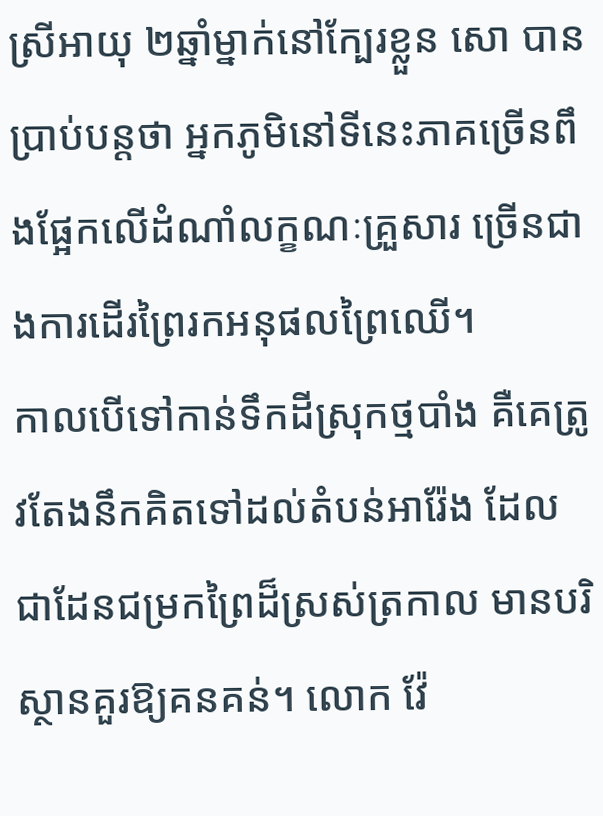ស្រីអាយុ ២ឆ្នាំម្នាក់នៅក្បែរខ្លួន សោ បានប្រាប់បន្ដថា អ្នកភូមិនៅទីនេះភាគច្រើនពឹងផ្អែកលើដំណាំលក្ខណៈគ្រួសារ ច្រើនជាងការដើរព្រៃរកអនុផលព្រៃឈើ។
កាលបើទៅកាន់ទឹកដីស្រុកថ្មបាំង គឺគេត្រូវតែងនឹកគិតទៅដល់តំបន់អារ៉ែង ដែលជាដែនជម្រកព្រៃដ៏ស្រស់ត្រកាល មានបរិស្ថានគួរឱ្យគនគន់។ លោក វ៉ែ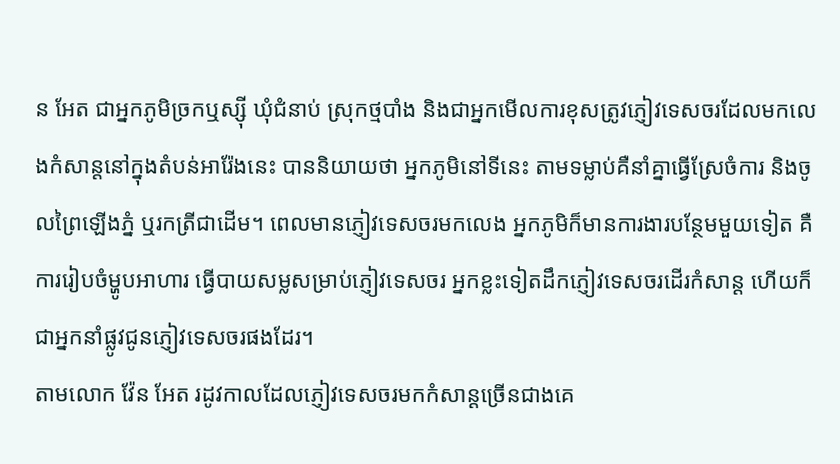ន អែត ជាអ្នកភូមិច្រកឬស្ស៊ី ឃុំជំនាប់ ស្រុកថ្មបាំង និងជាអ្នកមើលការខុសត្រូវភ្ញៀវទេសចរដែលមកលេងកំសាន្ដនៅក្នុងតំបន់អារ៉ែងនេះ បាននិយាយថា អ្នកភូមិនៅទីនេះ តាមទម្លាប់គឺនាំគ្នាធ្វើស្រែចំការ និងចូលព្រៃឡើងភ្នំ ឬរកត្រីជាដើម។ ពេលមានភ្ញៀវទេសចរមកលេង អ្នកភូមិក៏មានការងារបន្ថែមមួយទៀត គឺការរៀបចំម្ហូបអាហារ ធ្វើបាយសម្លសម្រាប់ភ្ញៀវទេសចរ អ្នកខ្លះទៀតដឹកភ្ញៀវទេសចរដើរកំសាន្ដ ហើយក៏ជាអ្នកនាំផ្លូវជូនភ្ញៀវទេសចរផងដែរ។
តាមលោក វ៉ែន អែត រដូវកាលដែលភ្ញៀវទេសចរមកកំសាន្ដច្រើនជាងគេ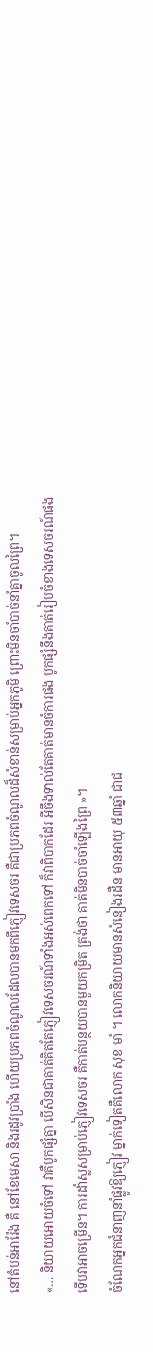នៅតំបន់អារ៉ែង គឺ នៅខែមេសា និងរដូវប្រាំង ហើយប្រភពចំណូលដែលបានមកពីភ្ញៀវទេសចរ គឺជាប្រភពចំណូលដ៏សំខាន់សម្រាប់អ្នកភូមិ ព្រោះមិនចាំបាច់នាំគ្នាចូលព្រៃ។
«… និយាយអោយចំទៅ វាគឺបូកផ្សំគ្នា បើសិនជាគាត់គិតតែភ្ញៀវទេសចរណ៍ទាំងអស់ពេកទៅ ក៏វាពិបាកដែរ អីចឹងទាល់តែគាត់មានចំការផង បូកផ្សំនឹងគាត់រៀបចំខាងទេសចរណ៍ផង ទើបវាអាចម្រើន។ ការដាំស្លសម្រាប់ភ្ញៀវទេសចរ គឺកាត់បន្ថយបានមួយកម្រិត ត្រង់ថា គាត់មិនបាច់ចាំឡើងព្រៃ »។
ចំណែកអ្នកជំនាញនាំផ្លូវឱ្យភ្ញៀវ ម្នាក់ទៀតគឺលោក សុខ មាំ ។ លោកនិយាយមានសំនៀងរដឺន មានអាយុ ៥៣ឆ្នាំ ជាជ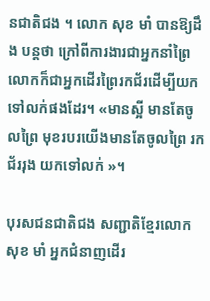នជាតិជង ។ លោក សុខ មាំ បានឱ្យដឹង បន្ដថា ក្រៅពីការងារជាអ្នកនាំព្រៃ លោកក៏ជាអ្នកដើរព្រៃរកជ័រដើម្បីយកទៅលក់ផងដែរ។ «មានស្អី មានតែចូលព្រៃ មុខរបរយើងមានតែចូលព្រៃ រកជ័ររុង យកទៅលក់ »។

បុរសជនជាតិជង សញ្ជាតិខ្មែរលោក សុខ មាំ អ្នកជំនាញដើរ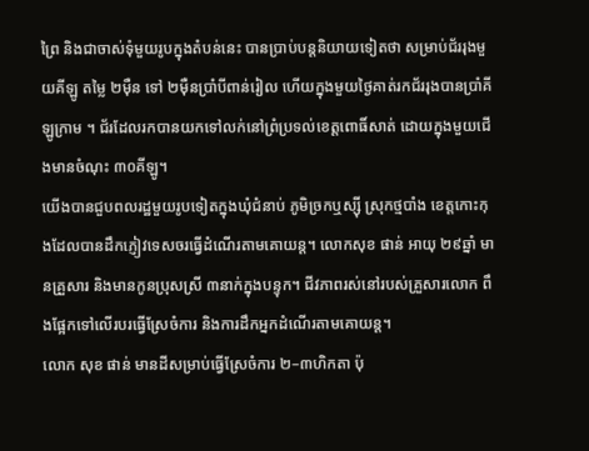ព្រៃ និងជាចាស់ទុំមួយរូបក្នុងតំបន់នេះ បានប្រាប់បន្ដនិយាយទៀតថា សម្រាប់ជ័ររុងមួយគីឡូ តម្លៃ ២ម៉ឺន ទៅ ២ម៉ឺនប្រាំបីពាន់រៀល ហើយក្នុងមួយថ្ងៃគាត់រកជ័ររុងបានប្រាំគីឡូក្រាម ។ ជ័រដែលរកបានយកទៅលក់នៅព្រំប្រទល់ខេត្តពោធិ៍សាត់ ដោយក្នុងមួយជើងមានចំណុះ ៣០គីឡូ។
យើងបានជួបពលរដ្ឋមួយរូបទៀតក្នុងឃុំជំនាប់ ភូមិច្រកឬស្ស៊ី ស្រុកថ្មបាំង ខេត្តកោះកុងដែលបានដឹកភ្ញៀវទេសចរធ្វើដំណើរតាមគោយន្ដ។ លោកសុខ ផាន់ អាយុ ២៩ឆ្នាំ មានគ្រួសារ និងមានកូនប្រុសស្រី ៣នាក់ក្នុងបន្ទុក។ ជីវភាពរស់នៅរបស់គ្រួសារលោក ពឹងផ្អែកទៅលើរបរធ្វើស្រែចំការ និងការដឹកអ្នកដំណើរតាមគោយន្ដ។
លោក សុខ ផាន់ មានដីសម្រាប់ធ្វើស្រែចំការ ២–៣ហិកតា ប៉ុ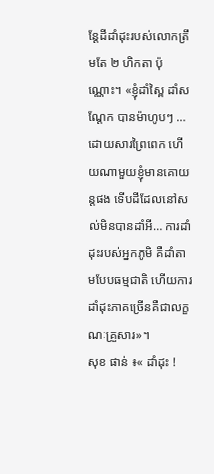ន្ដែដីដាំដុះរបស់លោកត្រឹមតែ ២ ហិកតា ប៉ុណ្ណោះ។ «ខ្ញុំដាំស្ពៃ ដាំសណ្ដែក បានម៉ាហូបៗ … ដោយសារព្រៃពេក ហើយណាមួយខ្ញុំមានគោយន្ដផង ទើបដីដែលនៅសល់មិនបានដាំអី… ការដាំដុះរបស់អ្នកភូមិ គឺដាំតាមបែបធម្មជាតិ ហើយការដាំដុះភាគច្រើនគឺជាលក្ខណៈគ្រួសារ»។
សុខ ផាន់ ៖« ដាំដុះ !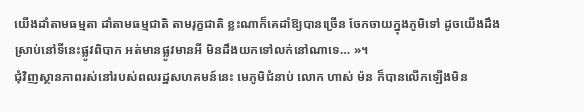យើងដាំតាមធម្មតា ដាំតាមធម្មជាតិ តាមរុក្ខជាតិ ខ្លះណាក៏គេដាំឱ្យបានច្រើន ចែកចាយក្នុងភូមិទៅ ដូចយើងដឹងស្រាប់នៅទីនេះផ្លូវពិបាក អត់មានផ្លូវមានអី មិនដឹងយកទៅលក់នៅណាទេ… »។
ជុំវិញស្ថានភាពរស់នៅរបស់ពលរដ្ឋសហគមន៍នេះ មេភូមិជំនាប់ លោក ហាស់ ម៉ន ក៏បានលើកឡើងមិន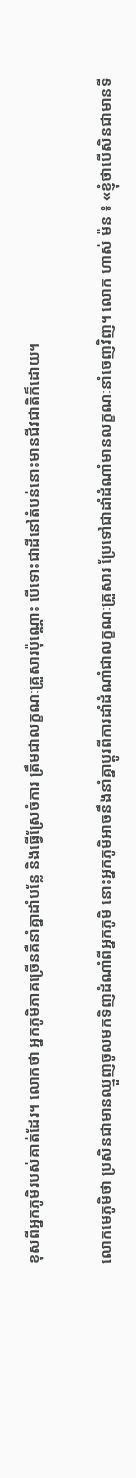ខុសពីអ្នកភូមិរបស់គាត់ដែរ។ លោកថា អ្នកភូមិភាគច្រើនគឺនាំគ្នាដាំបន្លែ និងធ្វើស្រែចំការ ត្រឹមជាលក្ខណៈគ្រួសារប៉ុណ្ណោះ បើទោះជាដីនៅតំបន់នោះមានជីវជាតិក៏ដោយ។

លោកមេភូមិថា ប្រសិនជាមានឈ្មួញចូលមកទិញដំណាំពីអ្នកភូមិ នោះអ្នកភូមិអាចនឹងនាំគ្នាប្ដូរពីការដាំដំណាំជាលក្ខណៈគ្រួសារ ប្រែទៅជាដាំដំណាំមានលក្ខណៈនាំចេញវិញ។ លោក ហាស់ ម៉ន ៖ «ខ្ញុំថាបើសិនជាមានទី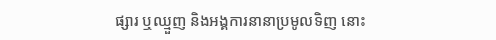ផ្សារ ឬឈ្មួញ និងអង្គការនានាប្រមូលទិញ នោះ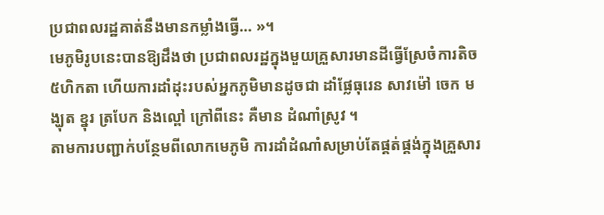ប្រជាពលរដ្ឋគាត់នឹងមានកម្លាំងធ្វើ… »។
មេភូមិរូបនេះបានឱ្យដឹងថា ប្រជាពលរដ្ឋក្នុងមួយគ្រួសារមានដីធ្វើស្រែចំការតិច ៥ហិកតា ហើយការដាំដុះរបស់អ្នកភូមិមានដូចជា ដាំផ្លែធុរេន សាវម៉ៅ ចេក មង្ឃុត ខ្នុរ ត្របែក និងល្ពៅ ក្រៅពីនេះ គឺមាន ដំណាំស្រូវ ។
តាមការបញ្ជាក់បន្ថែមពីលោកមេភូមិ ការដាំដំណាំសម្រាប់តែផ្គត់ផ្គង់ក្នុងគ្រួសារ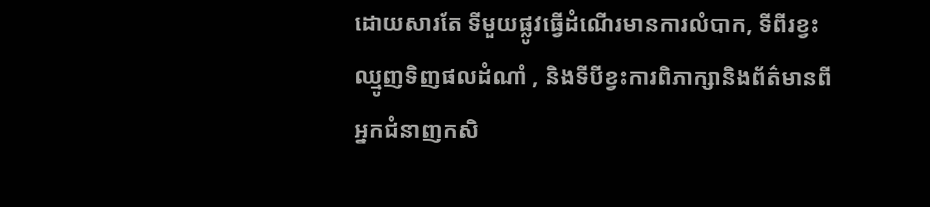ដោយសារតែ ទីមួយផ្លូវធ្វើដំណើរមានការលំបាក, ទីពីរខ្វះឈ្មូញទិញផលដំណាំ , និងទីបីខ្វះការពិភាក្សានិងព័ត៌មានពីអ្នកជំនាញកសិ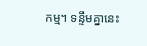កម្ម។ ទន្ទឹមគ្នានេះ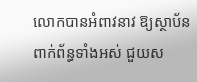លោកបានអំពាវនាវ ឱ្យស្ថាប័នពាក់ព័ន្ធទាំងអស់ ជួយស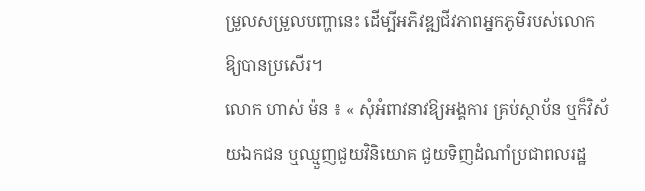ម្រួលសម្រួលបញ្ហានេះ ដើម្បីអភិវឌ្ឍជីវភាពអ្នកភូមិរបស់លោកឱ្យបានប្រសើរ។
លោក ហាស់ ម៉ន ៖ « សុំអំពាវនាវឱ្យអង្គការ គ្រប់ស្ថាប័ន ឬក៏វិស័យឯកជន ឬឈ្មួញជួយវិនិយោគ ជួយទិញដំណាំប្រជាពលរដ្ឋ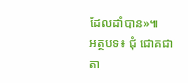ដែលដាំបាន»៕
អត្ថបទ៖ ជុំ ជោគជាតា